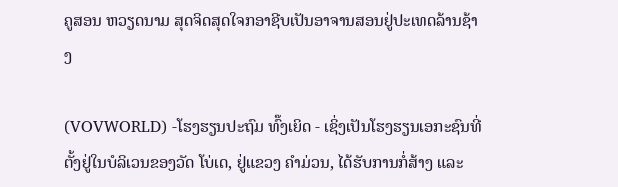ຄູສອນ ຫວຽດນາມ ສຸດຈິດສຸດໃຈກອາຊີບເປັນອາຈານສອນຢູ່ປະເທດລ້ານຊ້າງ

(VOVWORLD) -ໂຮງຮຽນປະຖົມ ທົ໊ງເຍິດ - ເຊິ່ງເປັນໂຮງຮຽນເອກະຊົນທີ່ຕັ້ງຢູ່ໃນບໍລິເວນຂອງວັດ ໂບ່ເດ, ຢູ່ແຂວງ ຄຳມ່ວນ, ໄດ້ຮັບການກໍ່ສ້າງ ແລະ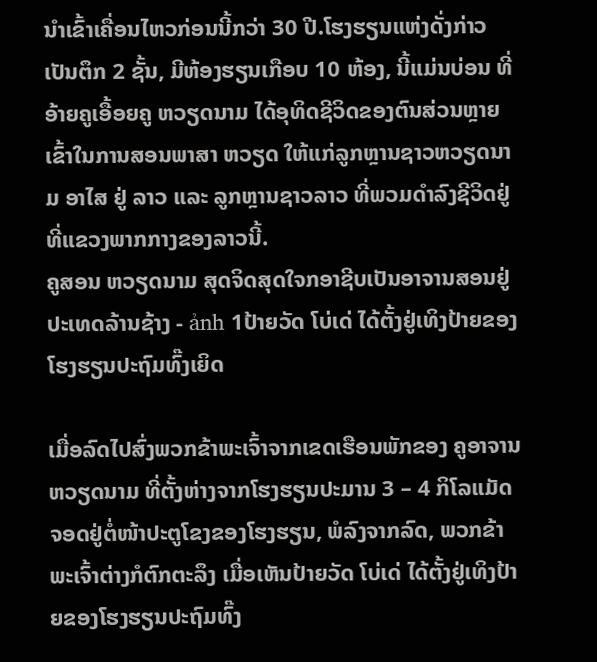ນຳເຂົ້າເຄື່ອນໄຫວກ່ອນນີ້ກວ່າ 30 ປີ.ໂຮງຮຽນແຫ່ງດັ່ງກ່າວເປັນຕຶກ 2 ຊັ້ນ, ມີຫ້ອງຮຽນເກືອບ 10 ຫ້ອງ, ນີ້ແມ່ນບ່ອນ ທີ່ອ້າຍຄູເອື້ອຍຄູ ຫວຽດນາມ ໄດ້ອຸທິດຊີວິດຂອງຕົນສ່ວນຫຼາຍເຂົ້າໃນການສອນພາສາ ຫວຽດ ໃຫ້ແກ່ລູກຫຼານຊາວຫວຽດນາມ ອາໄສ ຢູ່ ລາວ ແລະ ລູກຫຼານຊາວລາວ ທີ່ພວມດຳລົງຊີວິດຢູ່ທີ່ແຂວງພາກກາງຂອງລາວນີ້.
ຄູສອນ ຫວຽດນາມ ສຸດຈິດສຸດໃຈກອາຊີບເປັນອາຈານສອນຢູ່ປະເທດລ້ານຊ້າງ - ảnh 1ປ້າຍວັດ ໂບ່ເດ່ ໄດ້ຕັ້ງຢູ່ເທິງປ້າຍຂອງໂຮງຮຽນປະຖົມທົ໊ງເຍິດ

ເມື່ອລົດໄປສົ່ງພວກຂ້າພະເຈົ້າຈາກເຂດເຮືອນພັກຂອງ ຄູອາຈານ ຫວຽດນາມ ທີ່ຕັ້ງຫ່າງຈາກໂຮງຮຽນປະມານ 3 – 4 ກິໂລແມັດ ຈອດຢູ່ຕໍ່ໜ້າປະຕູໂຂງຂອງໂຮງຮຽນ, ພໍລົງຈາກລົດ, ພວກຂ້າພະເຈົ້າຕ່າງກໍຕົກຕະລຶງ ເມື່ອເຫັນປ້າຍວັດ ໂບ່ເດ່ ໄດ້ຕັ້ງຢູ່ເທິງປ້າຍຂອງໂຮງຮຽນປະຖົມທົ໊ງ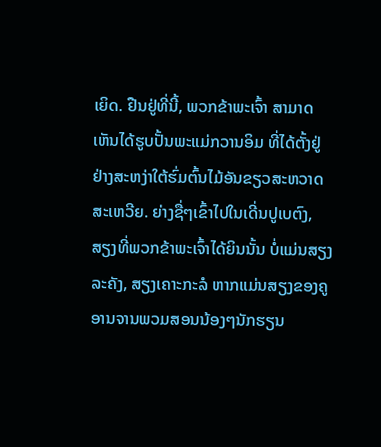ເຍິດ. ຢືນຢູ່ທີ່ນີ້, ພວກຂ້າພະເຈົ້າ ສາມາດເຫັນໄດ້ຮູບປັ້ນພະແມ່ກວານອິມ ທີ່ໄດ້ຕັ້ງຢູ່ຢ່າງສະຫງ່າໃຕ້ຮົ່ມຕົ້ນໄມ້ອັນຂຽວສະຫວາດສະເຫວີຍ. ຍ່າງຊື່ໆເຂົ້າໄປໃນເດີ່ນປູເບຕົງ, ສຽງທີ່ພວກຂ້າພະເຈົ້າໄດ້ຍິນນັ້ນ ບໍ່ແມ່ນສຽງລະຄັງ, ສຽງເຄາະກະລໍ ຫາກແມ່ນສຽງຂອງຄູອານຈານພວມສອນນ້ອງໆນັກຮຽນ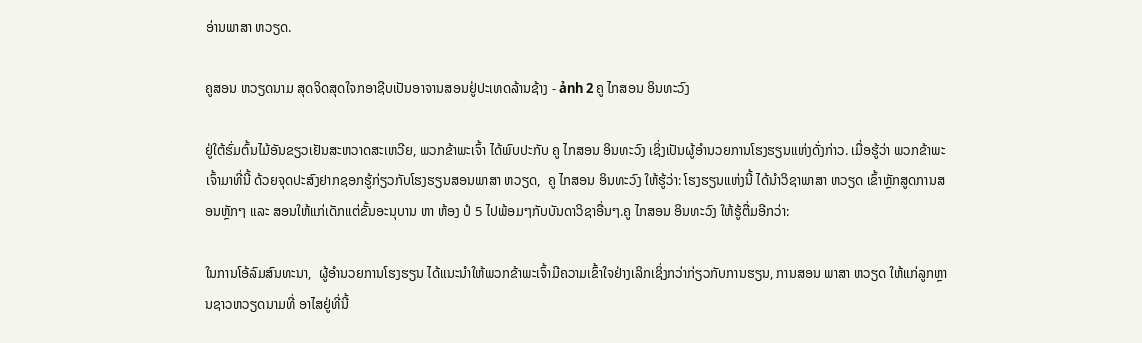ອ່ານພາສາ ຫວຽດ.

ຄູສອນ ຫວຽດນາມ ສຸດຈິດສຸດໃຈກອາຊີບເປັນອາຈານສອນຢູ່ປະເທດລ້ານຊ້າງ - ảnh 2 ຄູ ໄກສອນ ອິນທະວົງ

ຢູ່ໃຕ້ຮົ່ມຕົ້ນໄມ້ອັນຂຽວເຢັນສະຫວາດສະເຫວີຍ, ພວກຂ້າພະເຈົ້າ ໄດ້ພົບປະກັບ ຄູ ໄກສອນ ອິນທະວົງ ເຊິ່ງເປັນຜູ້ອຳນວຍການໂຮງຮຽນແຫ່ງດັ່ງກ່າວ. ເມື່ອຮູ້ວ່າ ພວກຂ້າພະເຈົ້າມາທີ່ນີ້ ດ້ວຍຈຸດປະສົງຢາກຊອກຮູ້ກ່ຽວກັບໂຮງຮຽນສອນພາສາ ຫວຽດ,  ຄູ ໄກສອນ ອິນທະວົງ ໃຫ້ຮູ້ວ່າ: ໂຮງຮຽນແຫ່ງນີ້ ໄດ້ນຳວິຊາພາສາ ຫວຽດ ເຂົ້າຫຼັກສູດການສອນຫຼັກໆ ແລະ ສອນໃຫ້ແກ່ເດັກແຕ່ຂັ້ນອະນຸບານ ຫາ ຫ້ອງ ປໍ 5 ໄປພ້ອມໆກັບບັນດາວິຊາອື່ນໆ.ຄູ ໄກສອນ ອິນທະວົງ ໃຫ້ຮູ້ຕື່ມອີກວ່າ:

ໃນການໂອ້ລົມສົນທະນາ,  ຜູ້ອຳນວຍການໂຮງຮຽນ ໄດ້ແນະນຳໃຫ້ພວກຂ້າພະເຈົ້າມີຄວາມເຂົ້າໃຈຢ່າງເລິກເຊິ່ງກວ່າກ່ຽວກັບການຮຽນ, ການສອນ ພາສາ ຫວຽດ ໃຫ້ແກ່ລູກຫຼານຊາວຫວຽດນາມທີ່ ອາໄສຢູ່ທີ່ນີ້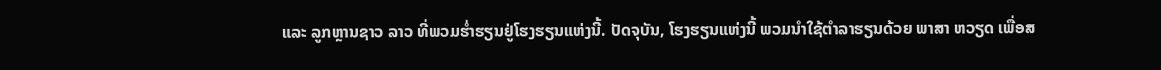ແລະ ລູກຫຼານຊາວ ລາວ ທີ່ພວມຮ່ຳຮຽນຢູ່ໂຮງຮຽນແຫ່ງນີ້. ປັດຈຸບັນ, ໂຮງຮຽນແຫ່ງນີ້ ພວມນຳໃຊ້ຕຳລາຮຽນດ້ວຍ ພາສາ ຫວຽດ ເພື່ອສ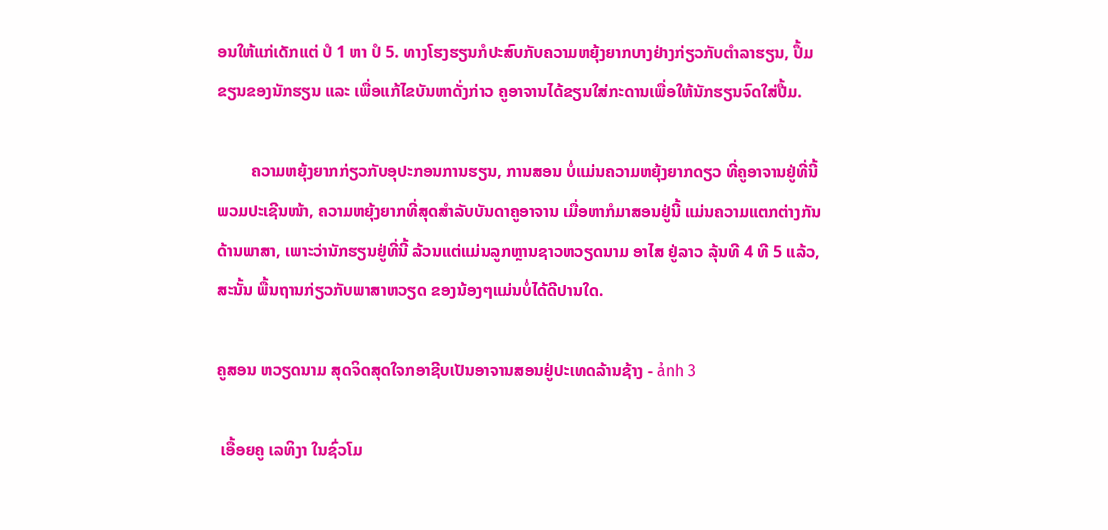ອນໃຫ້ແກ່ເດັກແຕ່ ປໍ 1 ຫາ ປໍ 5. ທາງໂຮງຮຽນກໍປະສົບກັບຄວາມຫຍຸ້ງຍາກບາງຢ່າງກ່ຽວກັບຕຳລາຮຽນ, ປຶ້ມຂຽນຂອງນັກຮຽນ ແລະ ເພື່ອແກ້ໄຂບັນຫາດັ່ງກ່າວ ຄູອາຈານໄດ້ຂຽນໃສ່ກະດານເພື່ອໃຫ້ນັກຮຽນຈົດໃສ່ປື້ມ.

        ຄວາມຫຍຸ້ງຍາກກ່ຽວກັບອຸປະກອນການຮຽນ, ການສອນ ບໍ່ແມ່ນຄວາມຫຍຸ້ງຍາກດຽວ ທີ່ຄູອາຈານຢູ່ທີ່ນີ້ພວມປະເຊີນໜ້າ, ຄວາມຫຍຸ້ງຍາກທີ່ສຸດສຳລັບບັນດາຄູອາຈານ ເມື່ອຫາກໍມາສອນຢູ່ນີ້ ແມ່ນຄວາມແຕກຕ່າງກັນດ້ານພາສາ, ເພາະວ່ານັກຮຽນຢູ່ທີ່ນີ້ ລ້ວນແຕ່ແມ່ນລູກຫຼານຊາວຫວຽດນາມ ອາໄສ ຢູ່ລາວ ລຸ້ນທີ 4 ທີ 5 ແລ້ວ, ສະນັ້ນ ພື້ນຖານກ່ຽວກັບພາສາຫວຽດ ຂອງນ້ອງໆແມ່ນບໍ່ໄດ້ດີປານໃດ.

ຄູສອນ ຫວຽດນາມ ສຸດຈິດສຸດໃຈກອາຊີບເປັນອາຈານສອນຢູ່ປະເທດລ້ານຊ້າງ - ảnh 3

 ເອື້ອຍຄູ ເລທິງາ ໃນຊົ່ວໂມ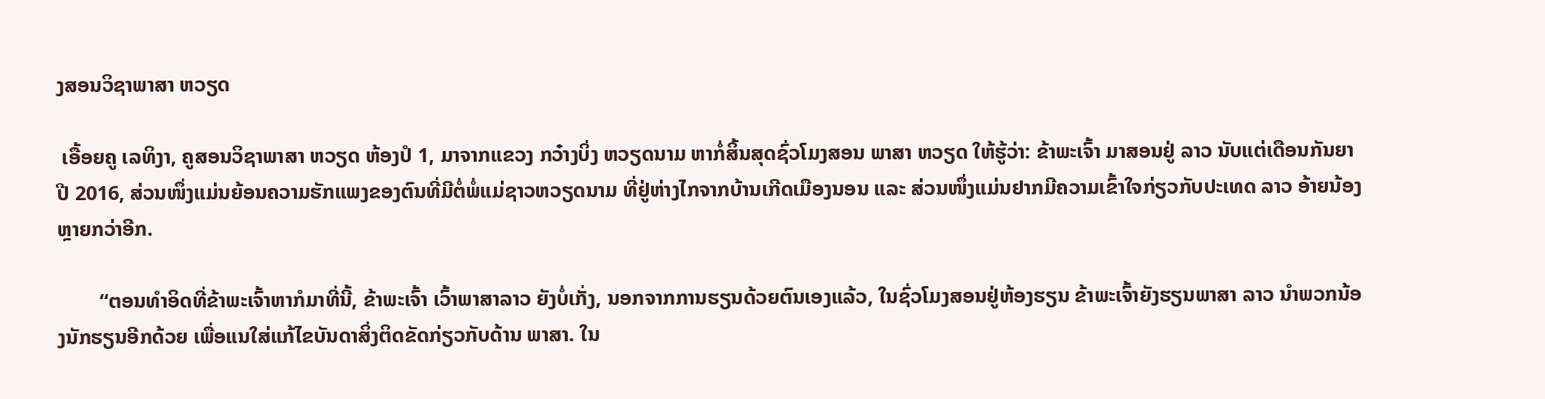ງສອນວິຊາພາສາ ຫວຽດ

 ເອື້ອຍຄູ ເລທິງາ, ຄູສອນວິຊາພາສາ ຫວຽດ ຫ້ອງປໍ 1, ມາຈາກແຂວງ ກວ໋າງບິ່ງ ຫວຽດນາມ ຫາກໍ່ສິ້ນສຸດຊົ່ວໂມງສອນ ພາສາ ຫວຽດ ໃຫ້ຮູ້ວ່າ: ຂ້າພະເຈົ້າ ມາສອນຢູ່ ລາວ ນັບແຕ່ເດືອນກັນຍາ ປີ 2016, ສ່ວນໜຶ່ງແມ່ນຍ້ອນຄວາມຮັກແພງຂອງຕົນທີ່ມີຕໍ່ພໍ່ແມ່ຊາວຫວຽດນາມ ທີ່ຢູ່ຫ່າງໄກຈາກບ້ານເກີດເມືອງນອນ ແລະ ສ່ວນໜຶ່ງແມ່ນຢາກມີຄວາມເຂົ້າໃຈກ່ຽວກັບປະເທດ ລາວ ອ້າຍນ້ອງຫຼາຍກວ່າອີກ.

        “ຕອນທຳອິດທີ່ຂ້າພະເຈົ້າຫາກໍມາທີ່ນີ້, ຂ້າພະເຈົ້າ ເວົ້າພາສາລາວ ຍັງບໍ່ເກັ່ງ, ນອກຈາກການຮຽນດ້ວຍຕົນເອງແລ້ວ, ໃນຊົ່ວໂມງສອນຢູ່ຫ້ອງຮຽນ ຂ້າພະເຈົ້າຍັງຮຽນພາສາ ລາວ ນຳພວກນ້ອງນັກຮຽນອີກດ້ວຍ ເພື່ອແນໃສ່ແກ້ໄຂບັນດາສິ່ງຕິດຂັດກ່ຽວກັບດ້ານ ພາສາ. ໃນ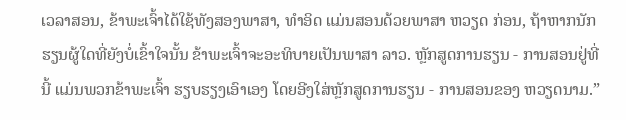ເວລາສອນ, ຂ້າພະເຈົ້າໄດ້ໃຊ້ທັງສອງພາສາ, ທຳອິດ ແມ່ນສອນດ້ວຍພາສາ ຫວຽດ ກ່ອນ, ຖ້າຫາກນັກຮຽນຜູ້ໃດທີ່ຍັງບໍ່ເຂົ້າໃຈນັ້ນ ຂ້າພະເຈົ້າຈະອະທິບາຍເປັນພາສາ ລາວ. ຫຼັກສູດການຮຽນ - ການສອນຢູ່ທີ່ນີ້ ແມ່ນພວກຂ້າພະເຈົ້າ ຮຽບຮຽງເອົາເອງ ໂດຍອີງໃສ່ຫຼັກສູດການຮຽນ - ການສອນຂອງ ຫວຽດນາມ.”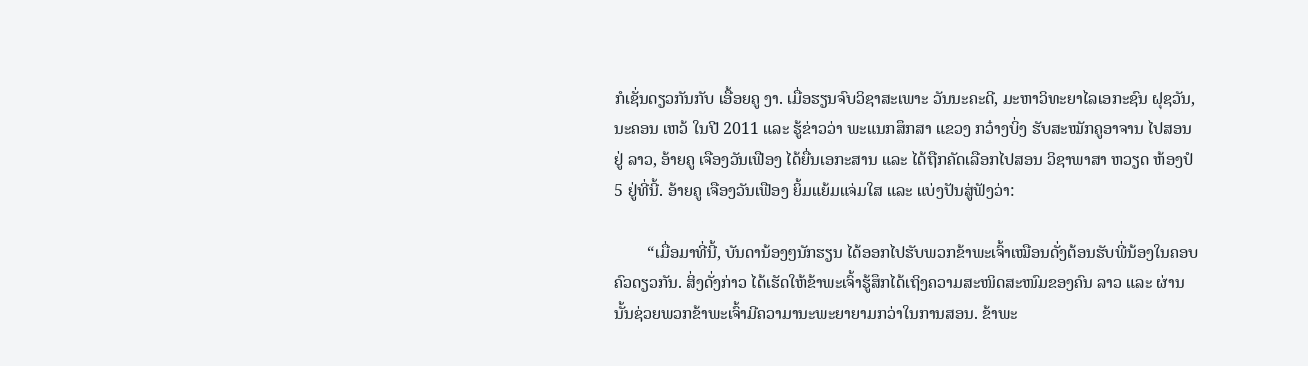ກໍເຊັ່ນດຽວກັນກັບ ເອື້ອຍຄູ ງາ. ເມື່ອຮຽນຈົບວິຊາສະເພາະ ວັນນະຄະດີ, ມະຫາວິທະຍາໄລເອກະຊົນ ຝຸຊວັນ, ນະຄອນ ເຫວ້ ໃນປີ 2011 ແລະ ຮູ້ຂ່າວວ່າ ພະແນກສຶກສາ ແຂວງ ກວ໋າງບິ່ງ ຮັບສະໝັກຄູອາຈານ ໄປສອນ ຢູ່ ລາວ, ອ້າຍຄູ ເຈືອງວັນເຟືອງ ໄດ້ຍື່ນເອກະສານ ແລະ ໄດ້ຖືກຄັດເລືອກໄປສອນ ວິຊາພາສາ ຫວຽດ ຫ້ອງປໍ 5 ຢູ່ທີ່ນີ້. ອ້າຍຄູ ເຈືອງວັນເຟືອງ ຍິ້ມແຍ້ມແຈ່ມໃສ ແລະ ແບ່ງປັນສູ່ຟັງວ່າ:

        “ເມື່ອມາທີ່ນີ້, ບັນດານ້ອງໆນັກຮຽນ ໄດ້ອອກໄປຮັບພວກຂ້າພະເຈົ້າເໝືອນດັ່ງຕ້ອນຮັບພີ່ນ້ອງໃນຄອບຄົວດຽວກັນ. ສິ່ງດັ່ງກ່າວ ໄດ້ເຮັດໃຫ້ຂ້າພະເຈົ້າຮູ້ສຶກໄດ້ເຖິງຄວາມສະໜິດສະໜົມຂອງຄົນ ລາວ ແລະ ຜ່ານນັ້ນຊ່ວຍພວກຂ້າພະເຈົ້າມີຄວາມານະພະຍາຍາມກວ່າໃນການສອນ. ຂ້າພະ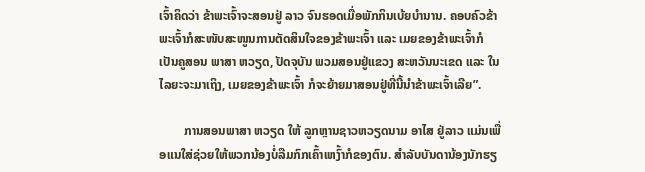ເຈົ້າຄິດວ່າ ຂ້າພະເຈົ້າຈະສອນຢູ່ ລາວ ຈົນຮອດເມື່ອພັກກິນເບ້ຍບຳນານ. ຄອບຄົວຂ້າພະເຈົ້າກໍສະໜັບສະໜູນການຕັດສິນໃຈຂອງຂ້າພະເຈົ້າ ແລະ ເມຍຂອງຂ້າພະເຈົ້າກໍເປັນຄູສອນ ພາສາ ຫວຽດ, ປັດຈຸບັນ ພວມສອນຢູ່ແຂວງ ສະຫວັນນະເຂດ ແລະ ໃນໄລຍະຈະມາເຖິງ, ເມຍຂອງຂ້າພະເຈົ້າ ກໍຈະຍ້າຍມາສອນຢູ່ທີ່ນີ້ນຳຂ້າພະເຈົ້າເລີຍ”.

        ການສອນພາສາ ຫວຽດ ໃຫ້ ລູກຫຼານຊາວຫວຽດນາມ ອາໄສ ຢູ່ລາວ ແມ່ນເພື່ອແນໃສ່ຊ່ວຍໃຫ້ພວກນ້ອງບໍ່ລືມກົກເຄົ້າເຫງົ້າກໍຂອງຕົນ. ສຳລັບບັນດານ້ອງນັກຮຽ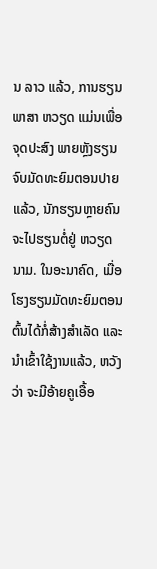ນ ລາວ ແລ້ວ, ການຮຽນພາສາ ຫວຽດ ແມ່ນເພື່ອຈຸດປະສົງ ພາຍຫຼັງຮຽນຈົບມັດທະຍົມຕອນປາຍແລ້ວ, ນັກຮຽນຫຼາຍຄົນຈະໄປຮຽນຕໍ່ຢູ່ ຫວຽດນາມ. ໃນອະນາຄົດ, ເມື່ອໂຮງຮຽນມັດທະຍົມຕອນຕົ້ນໄດ້ກໍ່ສ້າງສຳເລັດ ແລະ ນຳເຂົ້າໃຊ້ງານແລ້ວ, ຫວັງວ່າ ຈະມີອ້າຍຄູເອື້ອ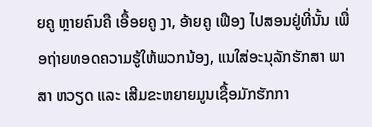ຍຄູ ຫຼາຍຄົນຄື ເອື້ອຍຄູ ງາ, ອ້າຍຄູ ເຟືອງ ໄປສອນຢູ່ທີ່ນັ້ນ ເພື່ອຖ່າຍທອດຄວາມຮູ້ໃຫ້ພວກນ້ອງ, ແນໃສ່ອະນຸລັກຮັກສາ ພາສາ ຫວຽດ ແລະ ເສີມຂະຫຍາຍມູນເຊື້ອມັກຮັກກາ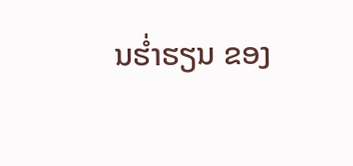ນຮ່ຳຮຽນ ຂອງ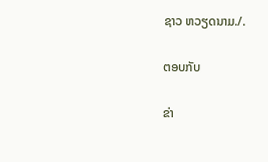ຊາວ ຫວຽດນາມ./.

ຕອບກັບ

ຂ່າ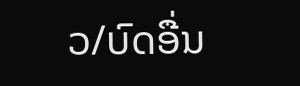ວ/ບົດອື່ນ